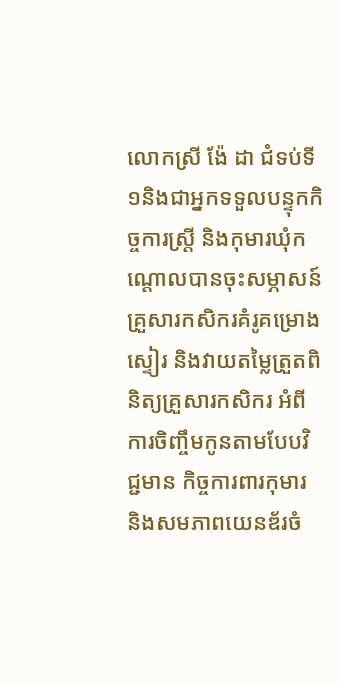លោកស្រី ង៉ែ ដា ជំទប់ទី១និងជាអ្នកទទួលបន្ទុកកិច្ចការស្ត្រី និងកុមារឃុំកណ្តោលបានចុះសម្ភាសន៍គ្រួសារកសិករគំរូគម្រោងស្ទៀរ និងវាយតម្លៃត្រួតពិនិត្យគ្រួសារកសិករ អំពីការចិញ្ចឹមកូនតាមបែបវិជ្ជមាន កិច្ចការពារកុមារ និងសមភាពយេនឌ័រចំ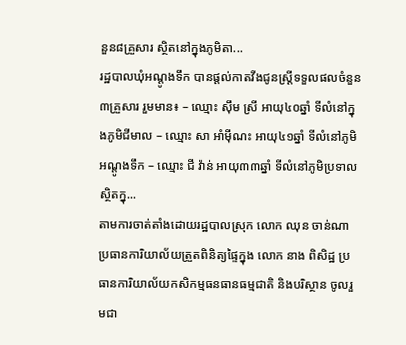នួន៨គ្រួសារ ស្ថិតនៅក្នុងភូមិតា...
រដ្ឋបាលឃុំអណ្តូងទឹក បានផ្តល់កាតវីងជូនស្ត្រីទទួលផលចំនួន៣គ្រួសារ រួមមាន៖ – ឈ្មោះ ស៊ឹម ស្រី អាយុ៤០ឆ្នាំ ទីលំនៅក្នុងភូមិជីមាល – ឈ្មោះ សា អាំម៉ីណះ អាយុ៤១ឆ្នាំ ទីលំនៅភូមិអណ្តូងទឹក – ឈ្មោះ ជី វ៉ាន់ អាយុ៣៣ឆ្នាំ ទីលំនៅភូមិប្រទាល ស្ថិតក្នុ...
តាមការចាត់តាំងដោយរដ្ឋបាលស្រុក លោក ឈុន ចាន់ណា ប្រធានការិយាល័យត្រួតពិនិត្យផ្ទៃក្នុង លោក នាង ពិសិដ្ឋ ប្រធានការិយាល័យកសិកម្មធនធានធម្មជាតិ និងបរិស្ថាន ចូលរួមជា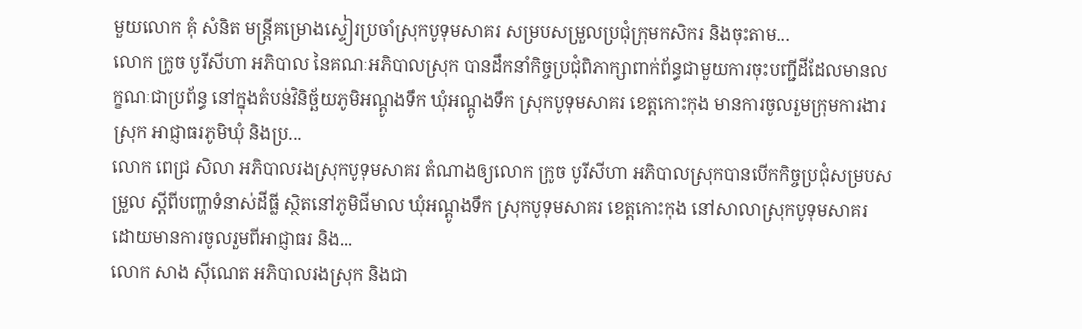មួយលោក គុំ សំនិត មន្ត្រីគម្រោងស្ទៀរប្រចាំស្រុកបូទុមសាគរ សម្របសម្រួលប្រជុំក្រុមកសិករ និងចុះតាម...
លោក ក្រូច បូរីសីហា អភិបាល នៃគណៈអភិបាលស្រុក បានដឹកនាំកិច្ចប្រជុំពិភាក្សាពាក់ព័ន្ធជាមួយការចុះបញ្ជីដីដែលមានលក្ខណៈជាប្រព័ន្ធ នៅក្នុងតំបន់វិនិច្ឆ័យភូមិអណ្ដូងទឹក ឃុំអណ្តូងទឹក ស្រុកបូទុមសាគរ ខេត្តកោះកុង មានការចូលរួមក្រុមការងារស្រុក អាជ្ញាធរភូមិឃុំ និងប្រ...
លោក ពេជ្រ សិលា អភិបាលរងស្រុកបូទុមសាគរ តំណាងឲ្យលោក ក្រូច បូរីសីហា អភិបាលស្រុកបានបើកកិច្ចប្រជុំសម្របសម្រួល ស្តីពីបញ្ហាទំនាស់ដីធ្លី ស្ថិតនៅភូមិជីមាល ឃុំអណ្ដូងទឹក ស្រុកបូទុមសាគរ ខេត្តកោះកុង នៅសាលាស្រុកបូទុមសាគរ ដោយមានការចូលរួមពីអាជ្ញាធរ និង...
លោក សាង ស៊ីណេត អភិបាលរងស្រុក និងជា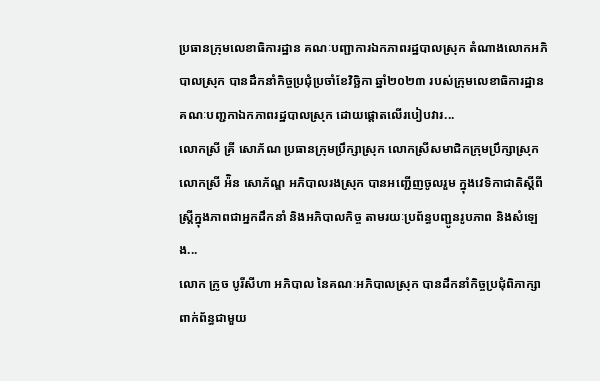ប្រធានក្រុមលេខាធិការដ្ឋាន គណៈបញ្ជាការឯកភាពរដ្ឋបាលស្រុក តំណាងលោកអភិបាលស្រុក បានដឹកនាំកិច្ចប្រជុំប្រចាំខែវិច្ឆិកា ឆ្នាំ២០២៣ របស់ក្រុមលេខាធិការដ្ឋាន គណៈបញ្ជកាឯកភាពរដ្ឋបាលស្រុក ដោយផ្តោតលេីរបៀបវារ...
លោកស្រី គ្រី សោភ័ណ ប្រធានក្រុមប្រឹក្សាស្រុក លោកស្រីសមាជិកក្រុមប្រឹក្សាស្រុក លោកស្រី អ៉ិន សោភ័ណ្ឌ អភិបាលរងស្រុក បានអញ្ជើញចូលរួម ក្នុងវេទិកាជាតិស្ដីពីស្ត្រីក្នុងភាពជាអ្នកដឹកនាំ និងអភិបាលកិច្ច តាមរយៈប្រព័ន្ធបញ្ជូនរូបភាព និងសំឡេង...
លោក ក្រូច បូរីសីហា អភិបាល នៃគណៈអភិបាលស្រុក បានដឹកនាំកិច្ចប្រជុំពិភាក្សាពាក់ព័ន្ធជាមួយ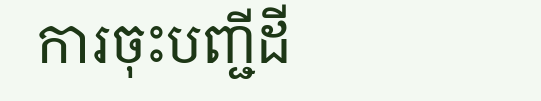ការចុះបញ្ជីដី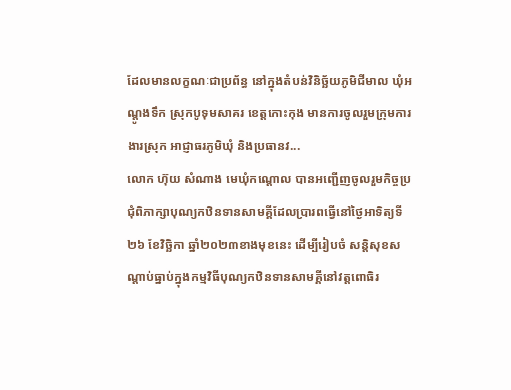ដែលមានលក្ខណៈជាប្រព័ន្ធ នៅក្នុងតំបន់វិនិច្ឆ័យភូមិជីមាល ឃុំអណ្តូងទឹក ស្រុកបូទុមសាគរ ខេត្តកោះកុង មានការចូលរួមក្រុមការងារស្រុក អាជ្ញាធរភូមិឃុំ និងប្រធានវ...
លោក ហ៊ុយ សំណាង មេឃុំកណ្តោល បានអញ្ជើញចូលរួមកិច្ចប្រជុំពិភាក្សាបុណ្យកឋិនទានសាមគ្គីដែលប្រារពធ្វើនៅថ្ងៃអាទិត្យទី២៦ ខែវិច្ឆិកា ឆ្នាំ២០២៣ខាងមុខនេះ ដើម្បីរៀបចំ សន្តិសុខសណ្តាប់ធ្នាប់ក្នុងកម្មវិធីបុណ្យកឋិនទានសាមគ្គីនៅវត្តពោធិរ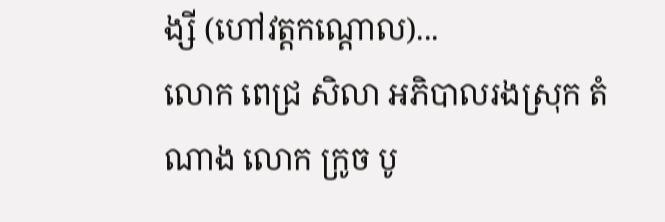ង្សី (ហៅវត្តកណ្តោល)...
លោក ពេជ្រ សិលា អភិបាលរងស្រុក តំណាង លោក ក្រូច បូ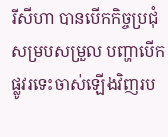រីសីហា បានបើកកិច្ចប្រជុំសម្របសម្រួល បញ្ហាបើកផ្លូវរទេះចាស់ឡើងវិញរប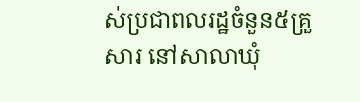ស់ប្រជាពលរដ្ឋចំនួន៥គ្រួសារ នៅសាលាឃុំ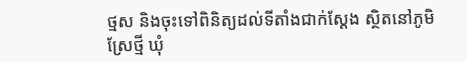ថ្មស និងចុះទៅពិនិត្យដល់ទីតាំងជាក់ស្ដែង ស្ថិតនៅភូមិស្រែថ្មី ឃុំ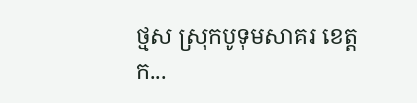ថ្មស ស្រុកបូទុមសាគរ ខេត្តក...